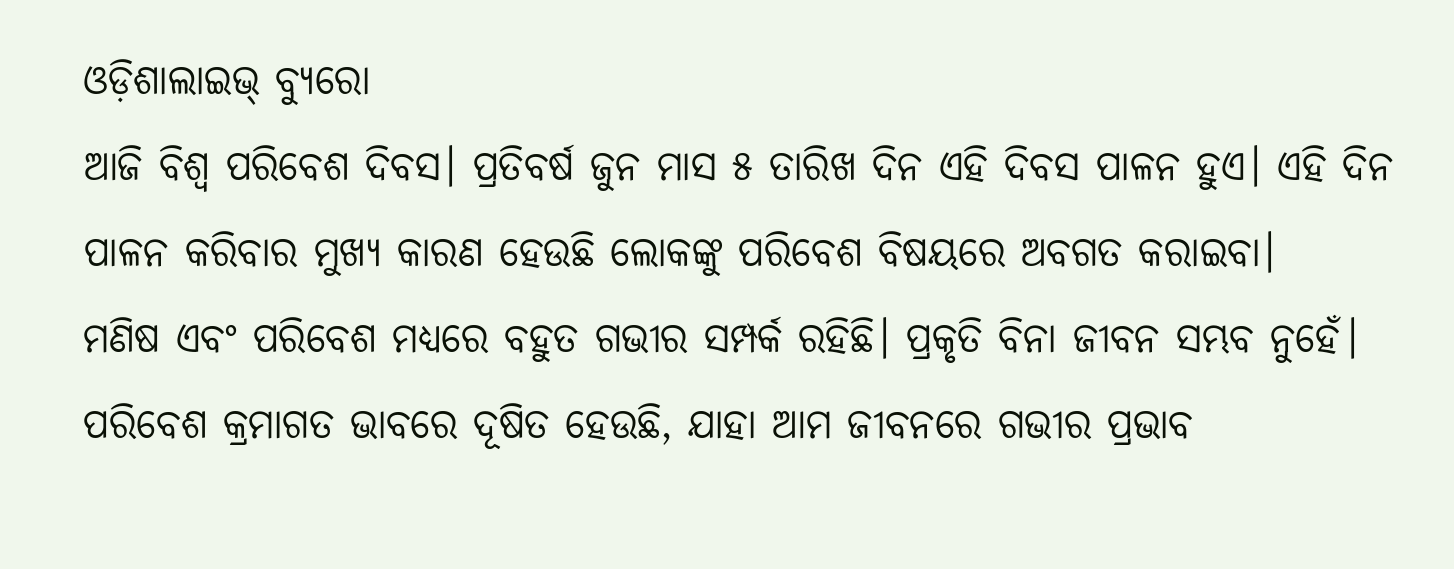ଓଡ଼ିଶାଲାଇଭ୍ ବ୍ୟୁରୋ
ଆଜି ବିଶ୍ୱ ପରିବେଶ ଦିବସ। ପ୍ରତିବର୍ଷ ଜୁନ ମାସ ୫ ତାରିଖ ଦିନ ଏହି ଦିବସ ପାଳନ ହୁଏ। ଏହି ଦିନ ପାଳନ କରିବାର ମୁଖ୍ୟ କାରଣ ହେଉଛି ଲୋକଙ୍କୁ ପରିବେଶ ବିଷୟରେ ଅବଗତ କରାଇବା।
ମଣିଷ ଏବଂ ପରିବେଶ ମଧ୍ୟରେ ବହୁତ ଗଭୀର ସମ୍ପର୍କ ରହିଛି। ପ୍ରକୃତି ବିନା ଜୀବନ ସମ୍ଭବ ନୁହେଁ। ପରିବେଶ କ୍ରମାଗତ ଭାବରେ ଦୂଷିତ ହେଉଛି, ଯାହା ଆମ ଜୀବନରେ ଗଭୀର ପ୍ରଭାବ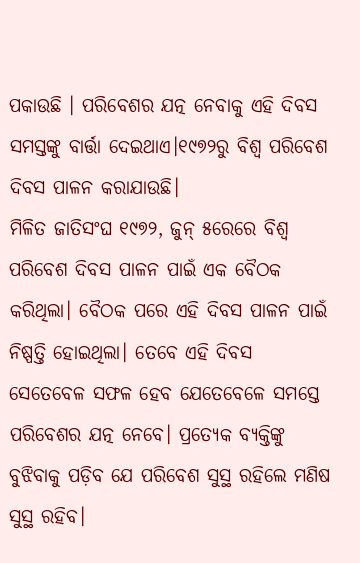ପକାଉଛି । ପରିବେଶର ଯତ୍ନ ନେବାକୁ ଏହି ଦିବସ ସମସ୍ତଙ୍କୁ ବାର୍ତ୍ତା ଦେଇଥାଏ।୧୯୭୨ରୁ ବିଶ୍ୱ ପରିବେଶ ଦିବସ ପାଳନ କରାଯାଉଛି।
ମିଳିତ ଜାତିସଂଘ ୧୯୭୨, ଜୁନ୍ ୫ରେରେ ବିଶ୍ୱ ପରିବେଶ ଦିବସ ପାଳନ ପାଇଁ ଏକ ବୈଠକ କରିଥିଲା। ବୈଠକ ପରେ ଏହି ଦିବସ ପାଳନ ପାଇଁ ନିଷ୍ପତ୍ତି ହୋଇଥିଲା। ତେବେ ଏହି ଦିବସ ସେତେବେଳ ସଫଳ ହେବ ଯେତେବେଳେ ସମସ୍ତେ ପରିବେଶର ଯତ୍ନ ନେବେ। ପ୍ରତ୍ୟେକ ବ୍ୟକ୍ତିଙ୍କୁ ବୁଝିବାକୁ ପଡ଼ିବ ଯେ ପରିବେଶ ସୁସ୍ଥ ରହିଲେ ମଣିଷ ସୁସ୍ଥ ରହିବ।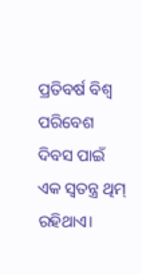ପ୍ରତିବର୍ଷ ବିଶ୍ୱ ପରିବେଶ ଦିବସ ପାଇଁ ଏକ ସ୍ୱତନ୍ତ୍ର ଥିମ୍ ରହିଥାଏ।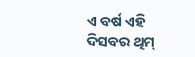ଏ ବର୍ଷ ଏହି ଦିସବର ଥିମ୍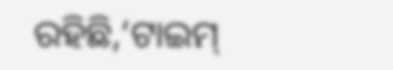ରହିଛି,‘ଟାଇମ୍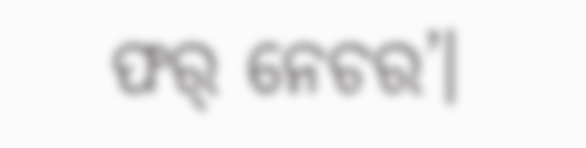ଫର୍ ନେଚର’।